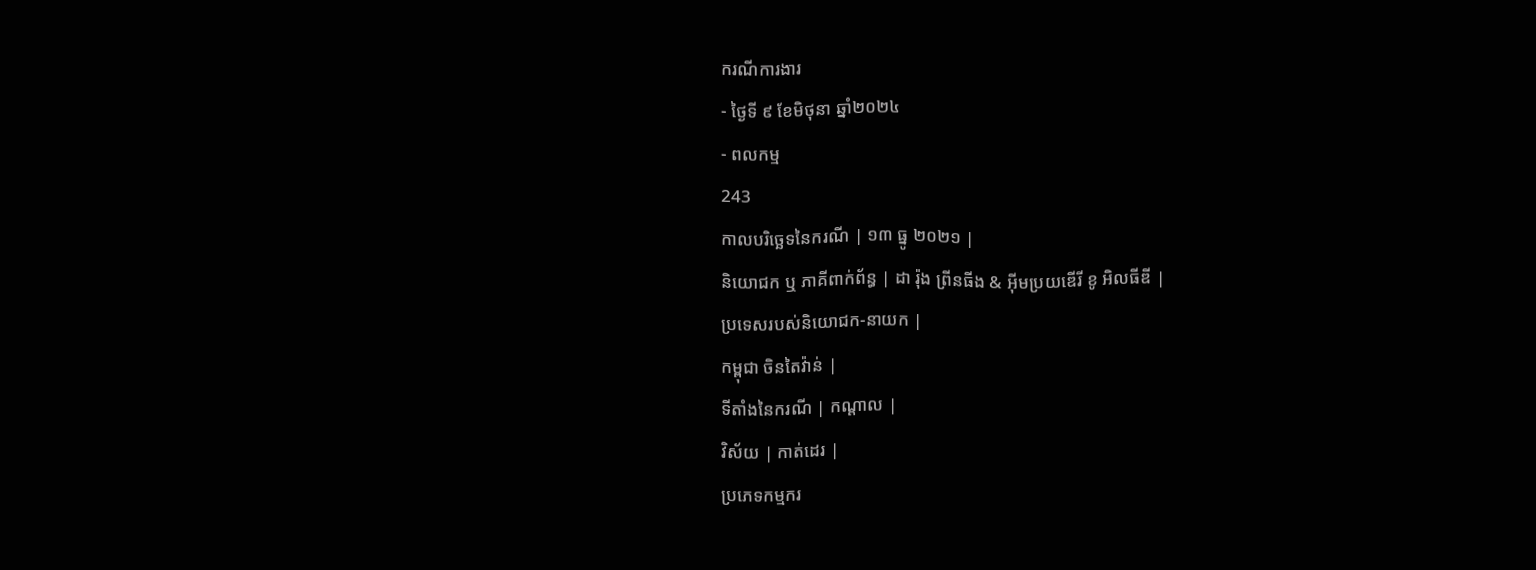ករណីការងារ
- ថ្ងៃទី ៩ ខែមិថុនា ឆ្នាំ២០២៤
- ពលកម្ម
243
កាលបរិច្ឆេទនៃករណី | ១៣ ធ្នូ ២០២១ |
និយោជក ឬ ភាគីពាក់ព័ន្ធ | ដា រ៉ុង ព្រីនធីង & អ៊ីមប្រយឌើរី ខូ អិលធីឌី |
ប្រទេសរបស់និយោជក-នាយក |
កម្ពុជា ចិនតៃវ៉ាន់ |
ទីតាំងនៃករណី | កណ្ដាល |
វិស័យ | កាត់ដេរ |
ប្រភេទកម្មករ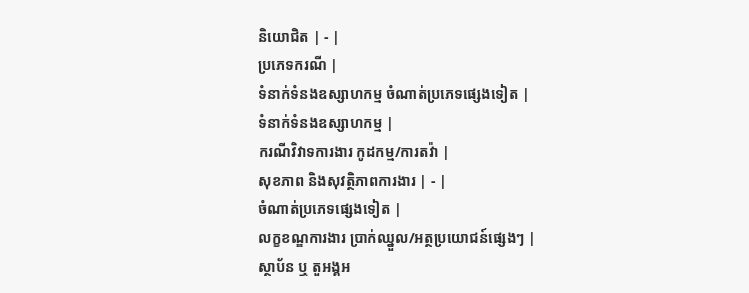និយោជិត | - |
ប្រភេទករណី |
ទំនាក់ទំនងឧស្សាហកម្ម ចំណាត់ប្រភេទផ្សេងទៀត |
ទំនាក់ទំនងឧស្សាហកម្ម |
ករណីវិវាទការងារ កូដកម្ម/ការតវ៉ា |
សុខភាព និងសុវត្ថិភាពការងារ | - |
ចំណាត់ប្រភេទផ្សេងទៀត |
លក្ខខណ្ឌការងារ ប្រាក់ឈ្នួល/អត្ថប្រយោជន៍ផ្សេងៗ |
ស្ថាប័ន ឬ តួអង្គអ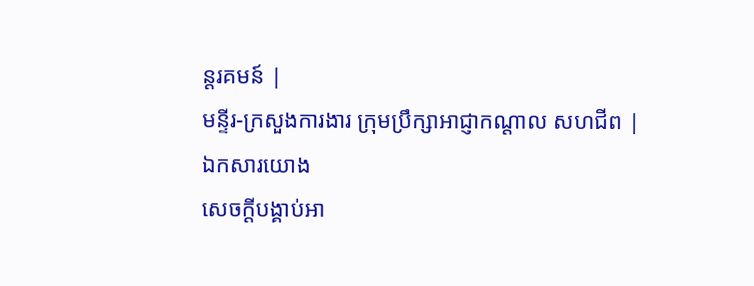ន្តរគមន៍ |
មន្ទីរ-ក្រសួងការងារ ក្រុមប្រឹក្សាអាជ្ញាកណ្តាល សហជីព |
ឯកសារយោង
សេចក្ដីបង្គាប់អា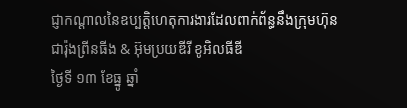ជ្ញាកណ្ដាលនៃឧប្បត្តិហេតុការងារដែលពាក់ព័ន្ធនឹងក្រុមហ៊ុន ជារ៉ុងព្រីនធីង & អ៊ុមប្រយឌីរី ខូអិលធីឌី
ថ្ងៃទី ១៣ ខែធ្នូ ឆ្នាំ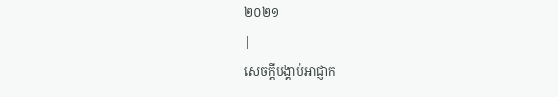២០២១
|
សេចក្ដីបង្គាប់អាជ្ញាក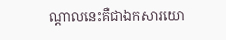ណ្ដាលនេះគឺជាឯកសារយោ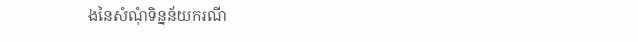ងនៃសំណុំទិន្នន័យករណី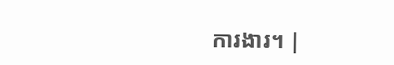ការងារ។ |